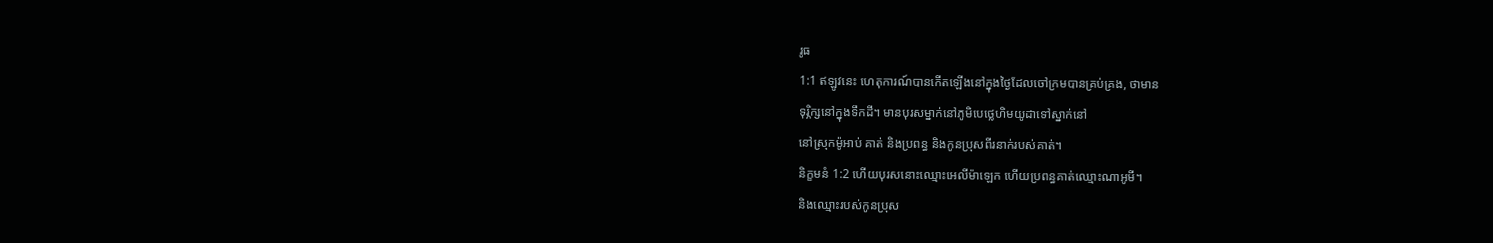រូធ
1:1 ឥឡូវនេះ ហេតុការណ៍បានកើតឡើងនៅក្នុងថ្ងៃដែលចៅក្រមបានគ្រប់គ្រង, ថាមាន
ទុរ្ភិក្សនៅក្នុងទឹកដី។ មានបុរសម្នាក់នៅភូមិបេថ្លេហិមយូដាទៅស្នាក់នៅ
នៅស្រុកម៉ូអាប់ គាត់ និងប្រពន្ធ និងកូនប្រុសពីរនាក់របស់គាត់។
និក្ខមនំ 1:2 ហើយបុរសនោះឈ្មោះអេលីម៉ាឡេក ហើយប្រពន្ធគាត់ឈ្មោះណាអូមី។
និងឈ្មោះរបស់កូនប្រុស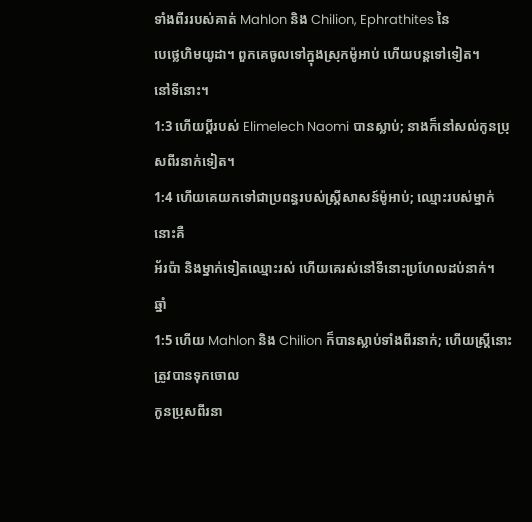ទាំងពីររបស់គាត់ Mahlon និង Chilion, Ephrathites នៃ
បេថ្លេហិមយូដា។ ពួកគេចូលទៅក្នុងស្រុកម៉ូអាប់ ហើយបន្តទៅទៀត។
នៅទីនោះ។
1:3 ហើយប្តីរបស់ Elimelech Naomi បានស្លាប់; នាងក៏នៅសល់កូនប្រុសពីរនាក់ទៀត។
1:4 ហើយគេយកទៅជាប្រពន្ធរបស់ស្ត្រីសាសន៍ម៉ូអាប់; ឈ្មោះរបស់ម្នាក់នោះគឺ
អ័រប៉ា និងម្នាក់ទៀតឈ្មោះរស់ ហើយគេរស់នៅទីនោះប្រហែលដប់នាក់។
ឆ្នាំ
1:5 ហើយ Mahlon និង Chilion ក៏បានស្លាប់ទាំងពីរនាក់; ហើយស្ត្រីនោះត្រូវបានទុកចោល
កូនប្រុសពីរនា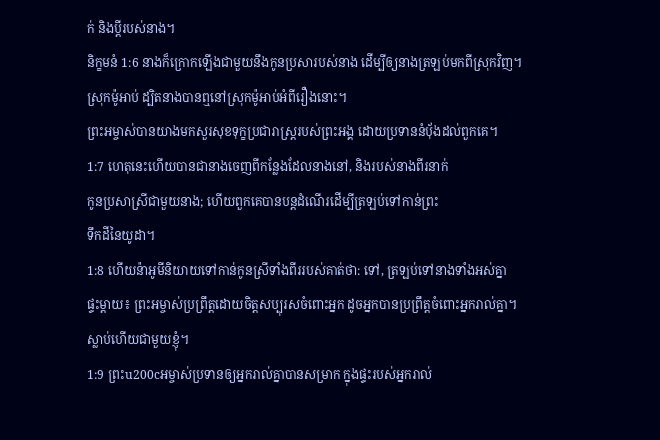ក់ និងប្តីរបស់នាង។
និក្ខមនំ 1:6 នាងក៏ក្រោកឡើងជាមួយនឹងកូនប្រសារបស់នាង ដើម្បីឲ្យនាងត្រឡប់មកពីស្រុកវិញ។
ស្រុកម៉ូអាប់ ដ្បិតនាងបានឮនៅស្រុកម៉ូអាប់អំពីរឿងនោះ។
ព្រះអម្ចាស់បានយាងមកសួរសុខទុក្ខប្រជារាស្ត្ររបស់ព្រះអង្គ ដោយប្រទាននំប៉័ងដល់ពួកគេ។
1:7 ហេតុនេះហើយបានជានាងចេញពីកន្លែងដែលនាងនៅ, និងរបស់នាងពីរនាក់
កូនប្រសាស្រីជាមួយនាង; ហើយពួកគេបានបន្តដំណើរដើម្បីត្រឡប់ទៅកាន់ព្រះ
ទឹកដីនៃយូដា។
1:8 ហើយន៉ាអូមីនិយាយទៅកាន់កូនស្រីទាំងពីររបស់គាត់ថា: ទៅ, ត្រឡប់ទៅនាងទាំងអស់គ្នា
ផ្ទះម្ដាយ៖ ព្រះអម្ចាស់ប្រព្រឹត្តដោយចិត្តសប្បុរសចំពោះអ្នក ដូចអ្នកបានប្រព្រឹត្តចំពោះអ្នករាល់គ្នា។
ស្លាប់ហើយជាមួយខ្ញុំ។
1:9 ព្រះu200cអម្ចាស់ប្រទានឲ្យអ្នករាល់គ្នាបានសម្រាក ក្នុងផ្ទះរបស់អ្នករាល់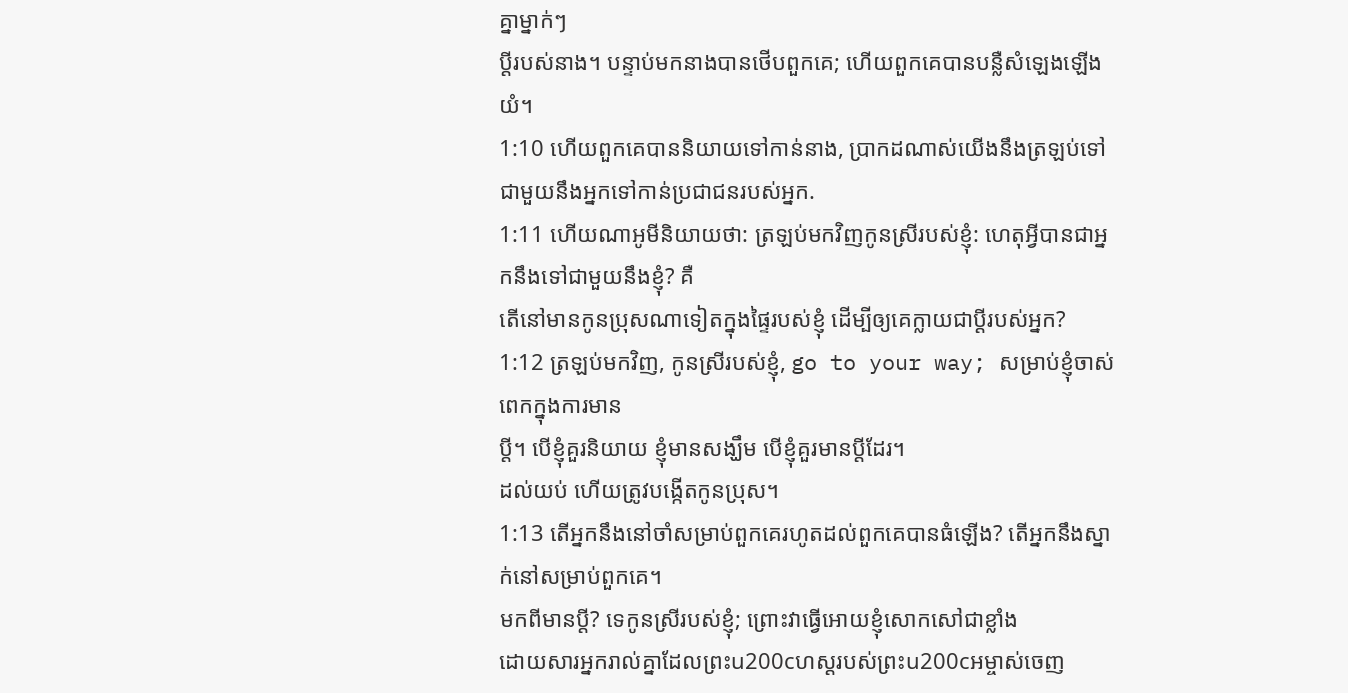គ្នាម្នាក់ៗ
ប្តីរបស់នាង។ បន្ទាប់មកនាងបានថើបពួកគេ; ហើយពួកគេបានបន្លឺសំឡេងឡើង
យំ។
1:10 ហើយពួកគេបាននិយាយទៅកាន់នាង, ប្រាកដណាស់យើងនឹងត្រឡប់ទៅជាមួយនឹងអ្នកទៅកាន់ប្រជាជនរបស់អ្នក.
1:11 ហើយណាអូមីនិយាយថា: ត្រឡប់មកវិញកូនស្រីរបស់ខ្ញុំ: ហេតុអ្វីបានជាអ្នកនឹងទៅជាមួយនឹងខ្ញុំ? គឺ
តើនៅមានកូនប្រុសណាទៀតក្នុងផ្ទៃរបស់ខ្ញុំ ដើម្បីឲ្យគេក្លាយជាប្ដីរបស់អ្នក?
1:12 ត្រឡប់មកវិញ, កូនស្រីរបស់ខ្ញុំ, go to your way; សម្រាប់ខ្ញុំចាស់ពេកក្នុងការមាន
ប្តី។ បើខ្ញុំគួរនិយាយ ខ្ញុំមានសង្ឃឹម បើខ្ញុំគួរមានប្តីដែរ។
ដល់យប់ ហើយត្រូវបង្កើតកូនប្រុស។
1:13 តើអ្នកនឹងនៅចាំសម្រាប់ពួកគេរហូតដល់ពួកគេបានធំឡើង? តើអ្នកនឹងស្នាក់នៅសម្រាប់ពួកគេ។
មកពីមានប្តី? ទេកូនស្រីរបស់ខ្ញុំ; ព្រោះវាធ្វើអោយខ្ញុំសោកសៅជាខ្លាំង
ដោយសារអ្នករាល់គ្នាដែលព្រះu200cហស្ដរបស់ព្រះu200cអម្ចាស់ចេញ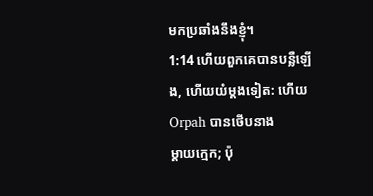មកប្រឆាំងនឹងខ្ញុំ។
1:14 ហើយពួកគេបានបន្លឺឡើង, ហើយយំម្តងទៀត: ហើយ Orpah បានថើបនាង
ម្ដាយក្មេក; ប៉ុ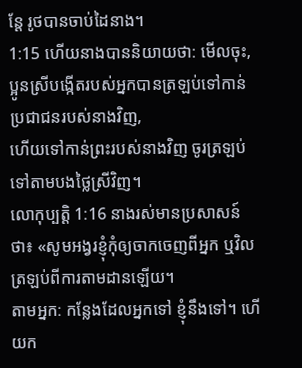ន្តែ រូថបានចាប់ដៃនាង។
1:15 ហើយនាងបាននិយាយថា: មើលចុះ, ប្អូនស្រីបង្កើតរបស់អ្នកបានត្រឡប់ទៅកាន់ប្រជាជនរបស់នាងវិញ,
ហើយទៅកាន់ព្រះរបស់នាងវិញ ចូរត្រឡប់ទៅតាមបងថ្លៃស្រីវិញ។
លោកុប្បត្តិ 1:16 នាងរស់មានប្រសាសន៍ថា៖ «សូមអង្វរខ្ញុំកុំឲ្យចាកចេញពីអ្នក ឬវិលត្រឡប់ពីការតាមដានឡើយ។
តាមអ្នក: កន្លែងដែលអ្នកទៅ ខ្ញុំនឹងទៅ។ ហើយក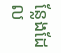ន្លែងដែល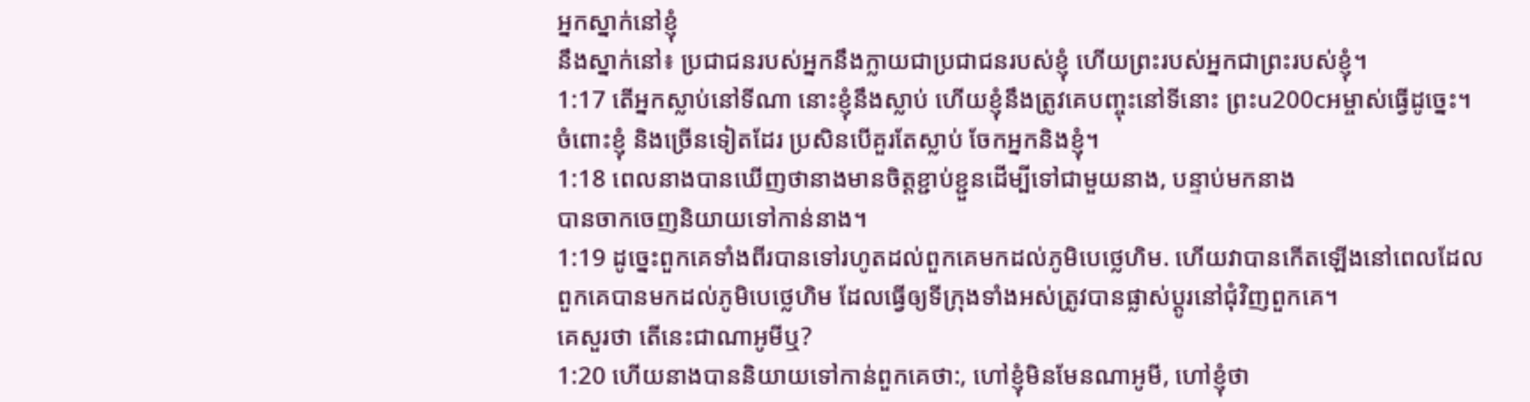អ្នកស្នាក់នៅខ្ញុំ
នឹងស្នាក់នៅ៖ ប្រជាជនរបស់អ្នកនឹងក្លាយជាប្រជាជនរបស់ខ្ញុំ ហើយព្រះរបស់អ្នកជាព្រះរបស់ខ្ញុំ។
1:17 តើអ្នកស្លាប់នៅទីណា នោះខ្ញុំនឹងស្លាប់ ហើយខ្ញុំនឹងត្រូវគេបញ្ចុះនៅទីនោះ ព្រះu200cអម្ចាស់ធ្វើដូច្នេះ។
ចំពោះខ្ញុំ និងច្រើនទៀតដែរ ប្រសិនបើគួរតែស្លាប់ ចែកអ្នកនិងខ្ញុំ។
1:18 ពេលនាងបានឃើញថានាងមានចិត្តខ្ជាប់ខ្ជួនដើម្បីទៅជាមួយនាង, បន្ទាប់មកនាង
បានចាកចេញនិយាយទៅកាន់នាង។
1:19 ដូច្នេះពួកគេទាំងពីរបានទៅរហូតដល់ពួកគេមកដល់ភូមិបេថ្លេហិម. ហើយវាបានកើតឡើងនៅពេលដែល
ពួកគេបានមកដល់ភូមិបេថ្លេហិម ដែលធ្វើឲ្យទីក្រុងទាំងអស់ត្រូវបានផ្លាស់ប្តូរនៅជុំវិញពួកគេ។
គេសួរថា តើនេះជាណាអូមីឬ?
1:20 ហើយនាងបាននិយាយទៅកាន់ពួកគេថា:, ហៅខ្ញុំមិនមែនណាអូមី, ហៅខ្ញុំថា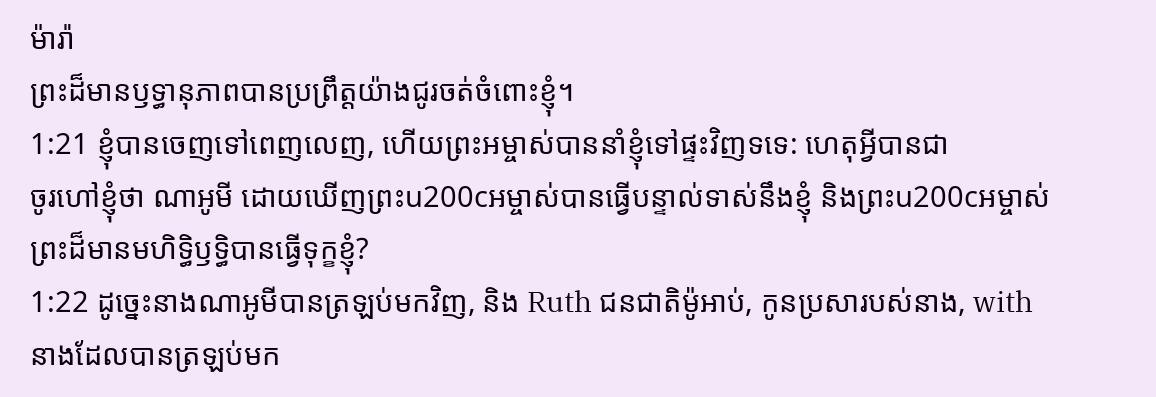ម៉ារ៉ា
ព្រះដ៏មានឫទ្ធានុភាពបានប្រព្រឹត្តយ៉ាងជូរចត់ចំពោះខ្ញុំ។
1:21 ខ្ញុំបានចេញទៅពេញលេញ, ហើយព្រះអម្ចាស់បាននាំខ្ញុំទៅផ្ទះវិញទទេ: ហេតុអ្វីបានជា
ចូរហៅខ្ញុំថា ណាអូមី ដោយឃើញព្រះu200cអម្ចាស់បានធ្វើបន្ទាល់ទាស់នឹងខ្ញុំ និងព្រះu200cអម្ចាស់
ព្រះដ៏មានមហិទ្ធិឫទ្ធិបានធ្វើទុក្ខខ្ញុំ?
1:22 ដូច្នេះនាងណាអូមីបានត្រឡប់មកវិញ, និង Ruth ជនជាតិម៉ូអាប់, កូនប្រសារបស់នាង, with
នាងដែលបានត្រឡប់មក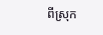ពីស្រុក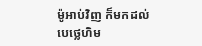ម៉ូអាប់វិញ ក៏មកដល់
បេថ្លេហិម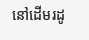នៅដើមរដូ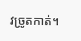វច្រូតកាត់។